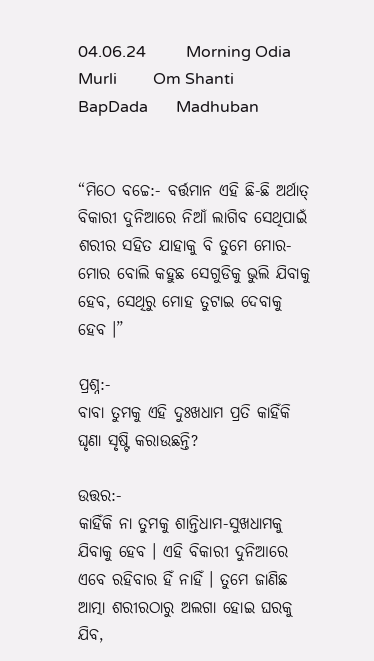04.06.24          Morning Odia Murli         Om Shanti         BapDada       Madhuban


“ମିଠେ ବଚ୍ଚେ:- ବର୍ତ୍ତମାନ ଏହି ଛି-ଛି ଅର୍ଥାତ୍ ବିକାରୀ ଦୁନିଆରେ ନିଆଁ ଲାଗିବ ସେଥିପାଇଁ ଶରୀର ସହିତ ଯାହାକୁ ବି ତୁମେ ମୋର-ମୋର ବୋଲି କହୁଛ ସେଗୁଡିକୁ ଭୁଲି ଯିବାକୁ ହେବ, ସେଥିରୁ ମୋହ ତୁଟାଇ ଦେବାକୁ ହେବ ।”

ପ୍ରଶ୍ନ:-
ବାବା ତୁମକୁ ଏହି ଦୁଃଖଧାମ ପ୍ରତି କାହିଁକି ଘୃଣା ସୃଷ୍ଟି କରାଉଛନ୍ତି?

ଉତ୍ତର:-
କାହିଁକି ନା ତୁମକୁ ଶାନ୍ତିଧାମ-ସୁଖଧାମକୁ ଯିବାକୁ ହେବ । ଏହି ବିକାରୀ ଦୁନିଆରେ ଏବେ ରହିବାର ହିଁ ନାହିଁ । ତୁମେ ଜାଣିଛ ଆତ୍ମା ଶରୀରଠାରୁ ଅଲଗା ହୋଇ ଘରକୁ ଯିବ,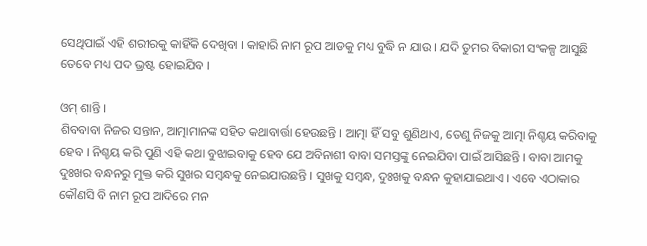ସେଥିପାଇଁ ଏହି ଶରୀରକୁ କାହିଁକି ଦେଖିବା । କାହାରି ନାମ ରୂପ ଆଡକୁ ମଧ୍ୟ ବୁଦ୍ଧି ନ ଯାଉ । ଯଦି ତୁମର ବିକାରୀ ସଂକଳ୍ପ ଆସୁଛି ତେବେ ମଧ୍ୟ ପଦ ଭ୍ରଷ୍ଟ ହୋଇଯିବ ।

ଓମ୍ ଶାନ୍ତି ।
ଶିବବାବା ନିଜର ସନ୍ତାନ, ଆତ୍ମାମାନଙ୍କ ସହିତ କଥାବାର୍ତ୍ତା ହେଉଛନ୍ତି । ଆତ୍ମା ହିଁ ସବୁ ଶୁଣିଥାଏ, ତେଣୁ ନିଜକୁ ଆତ୍ମା ନିଶ୍ଚୟ କରିବାକୁ ହେବ । ନିଶ୍ଚୟ କରି ପୁଣି ଏହି କଥା ବୁଝାଇବାକୁ ହେବ ଯେ ଅବିନାଶୀ ବାବା ସମସ୍ତଙ୍କୁ ନେଇଯିବା ପାଇଁ ଆସିଛନ୍ତି । ବାବା ଆମକୁ ଦୁଃଖର ବନ୍ଧନରୁ ମୁକ୍ତ କରି ସୁଖର ସମ୍ବନ୍ଧକୁ ନେଇଯାଉଛନ୍ତି । ସୁଖକୁ ସମ୍ବନ୍ଧ, ଦୁଃଖକୁ ବନ୍ଧନ କୁହାଯାଇଥାଏ । ଏବେ ଏଠାକାର କୌଣସି ବି ନାମ ରୂପ ଆଦିରେ ମନ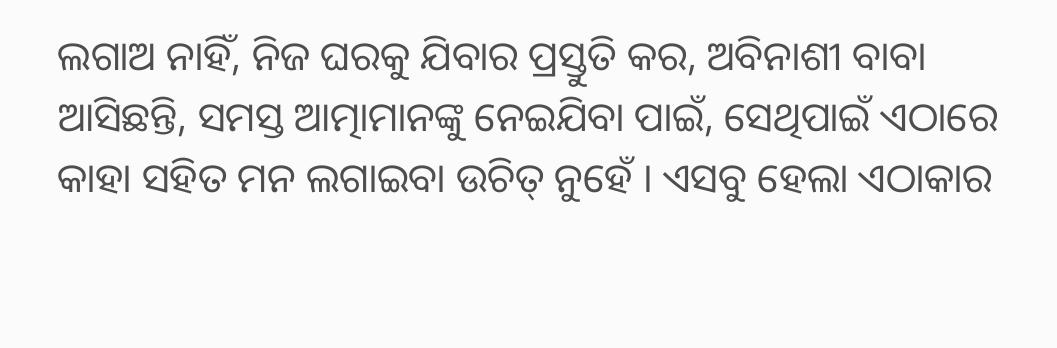ଲଗାଅ ନାହିଁ, ନିଜ ଘରକୁ ଯିବାର ପ୍ରସ୍ତୁତି କର, ଅବିନାଶୀ ବାବା ଆସିଛନ୍ତି, ସମସ୍ତ ଆତ୍ମାମାନଙ୍କୁ ନେଇଯିବା ପାଇଁ, ସେଥିପାଇଁ ଏଠାରେ କାହା ସହିତ ମନ ଲଗାଇବା ଉଚିତ୍ ନୁହେଁ । ଏସବୁ ହେଲା ଏଠାକାର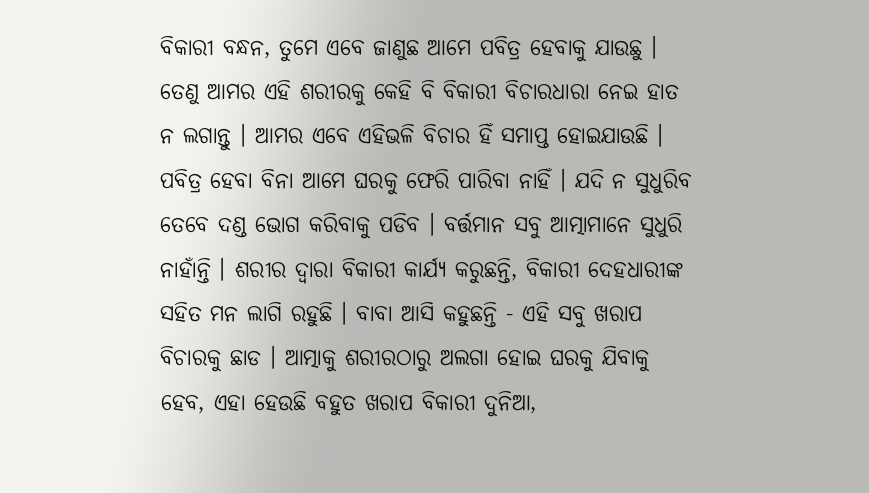ବିକାରୀ ବନ୍ଧନ, ତୁମେ ଏବେ ଜାଣୁଛ ଆମେ ପବିତ୍ର ହେବାକୁ ଯାଉଛୁ । ତେଣୁ ଆମର ଏହି ଶରୀରକୁ କେହି ବି ବିକାରୀ ବିଚାରଧାରା ନେଇ ହାତ ନ ଲଗାନ୍ତୁ । ଆମର ଏବେ ଏହିଭଳି ବିଚାର ହିଁ ସମାପ୍ତ ହୋଇଯାଉଛି । ପବିତ୍ର ହେବା ବିନା ଆମେ ଘରକୁ ଫେରି ପାରିବା ନାହିଁ । ଯଦି ନ ସୁଧୁରିବ ତେବେ ଦଣ୍ଡ ଭୋଗ କରିବାକୁ ପଡିବ । ବର୍ତ୍ତମାନ ସବୁ ଆତ୍ମାମାନେ ସୁଧୁରି ନାହାଁନ୍ତି । ଶରୀର ଦ୍ୱାରା ବିକାରୀ କାର୍ଯ୍ୟ କରୁଛନ୍ତି, ବିକାରୀ ଦେହଧାରୀଙ୍କ ସହିତ ମନ ଲାଗି ରହୁଛି । ବାବା ଆସି କହୁଛନ୍ତି - ଏହି ସବୁ ଖରାପ ବିଚାରକୁ ଛାଡ । ଆତ୍ମାକୁ ଶରୀରଠାରୁ ଅଲଗା ହୋଇ ଘରକୁ ଯିବାକୁ ହେବ, ଏହା ହେଉଛି ବହୁତ ଖରାପ ବିକାରୀ ଦୁନିଆ,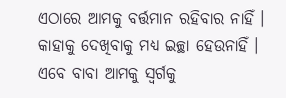ଏଠାରେ ଆମକୁ ବର୍ତ୍ତମାନ ରହିବାର ନାହିଁ । କାହାକୁ ଦେଖିବାକୁ ମଧ୍ୟ ଇଚ୍ଛା ହେଉନାହିଁ । ଏବେ ବାବା ଆମକୁ ସ୍ୱର୍ଗକୁ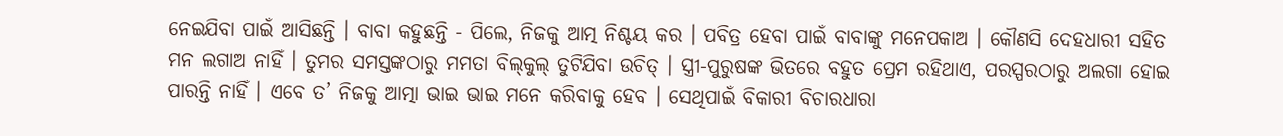ନେଇଯିବା ପାଇଁ ଆସିଛନ୍ତି । ବାବା କହୁଛନ୍ତି - ପିଲେ, ନିଜକୁ ଆତ୍ମ ନିଶ୍ଚୟ କର । ପବିତ୍ର ହେବା ପାଇଁ ବାବାଙ୍କୁ ମନେପକାଅ । କୌଣସି ଦେହଧାରୀ ସହିତ ମନ ଲଗାଅ ନାହିଁ । ତୁମର ସମସ୍ତଙ୍କଠାରୁ ମମତା ବିଲ୍‌କୁଲ୍ ତୁଟିଯିବା ଉଚିତ୍ । ସ୍ତ୍ରୀ-ପୁରୁଷଙ୍କ ଭିତରେ ବହୁତ ପ୍ରେମ ରହିଥାଏ, ପରସ୍ପରଠାରୁ ଅଲଗା ହୋଇ ପାରନ୍ତି ନାହିଁ । ଏବେ ତ’ ନିଜକୁ ଆତ୍ମା ଭାଇ ଭାଇ ମନେ କରିବାକୁ ହେବ । ସେଥିପାଇଁ ବିକାରୀ ବିଚାରଧାରା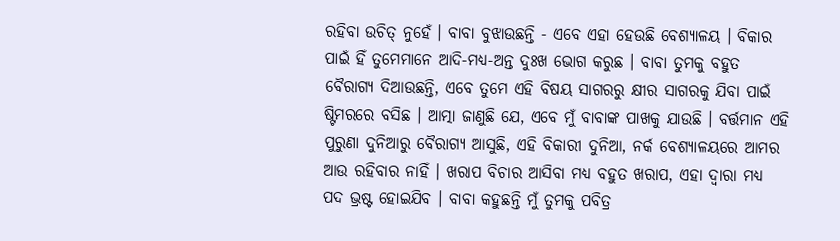ରହିବା ଉଚିତ୍ ନୁହେଁ । ବାବା ବୁଝାଉଛନ୍ତି - ଏବେ ଏହା ହେଉଛି ବେଶ୍ୟାଳୟ । ବିକାର ପାଇଁ ହିଁ ତୁମେମାନେ ଆଦି-ମଧ୍ୟ-ଅନ୍ତ ଦୁଃଖ ଭୋଗ କରୁଛ । ବାବା ତୁମକୁ ବହୁତ ବୈରାଗ୍ୟ ଦିଆଉଛନ୍ତି, ଏବେ ତୁମେ ଏହି ବିଷୟ ସାଗରରୁ କ୍ଷୀର ସାଗରକୁ ଯିବା ପାଇଁ ଷ୍ଟିମରରେ ବସିଛ । ଆତ୍ମା ଜାଣୁଛି ଯେ, ଏବେ ମୁଁ ବାବାଙ୍କ ପାଖକୁ ଯାଉଛି । ବର୍ତ୍ତମାନ ଏହି ପୁରୁଣା ଦୁନିଆରୁ ବୈରାଗ୍ୟ ଆସୁଛି, ଏହି ବିକାରୀ ଦୁନିଆ, ନର୍କ ବେଶ୍ୟାଳୟରେ ଆମର ଆଉ ରହିବାର ନାହିଁ । ଖରାପ ବିଚାର ଆସିବା ମଧ୍ୟ ବହୁତ ଖରାପ, ଏହା ଦ୍ୱାରା ମଧ୍ୟ ପଦ ଭ୍ରଷ୍ଟ ହୋଇଯିବ । ବାବା କହୁଛନ୍ତି ମୁଁ ତୁମକୁ ପବିତ୍ର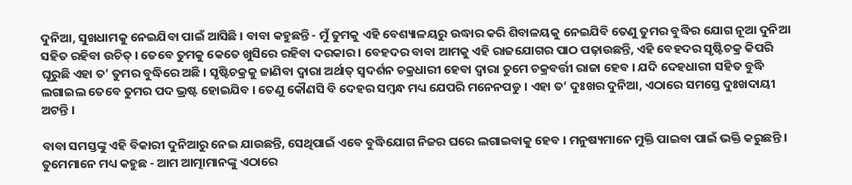ଦୁନିଆ, ସୁଖଧାମକୁ ନେଇଯିବା ପାଇଁ ଆସିଛି । ବାବା କହୁଛନ୍ତି - ମୁଁ ତୁମକୁ ଏହି ବେଶ୍ୟାଳୟରୁ ଉଦ୍ଧାର କରି ଶିବାଳୟକୁ ନେଇଯିବି ତେଣୁ ତୁମର ବୁଦ୍ଧିର ଯୋଗ ନୂଆ ଦୁନିଆ ସହିତ ରହିବା ଉଚିତ୍ । ତେବେ ତୁମକୁ କେତେ ଖୁସିରେ ରହିବା ଦରକାର । ବେହଦର ବାବା ଆମକୁ ଏହି ରାଜଯୋଗର ପାଠ ପଢ଼ାଉଛନ୍ତି, ଏହି ବେହଦର ସୃଷ୍ଟିଚକ୍ର କିପରି ଘୂରୁଛି ଏହା ତ’ ତୁମର ବୁଦ୍ଧିରେ ଅଛି । ସୃଷ୍ଟିଚକ୍ରକୁ ଜାଣିବା ଦ୍ୱାରା ଅର୍ଥାତ୍ ସ୍ୱଦର୍ଶନ ଚକ୍ରଧାରୀ ହେବା ଦ୍ୱାରା ତୁମେ ଚକ୍ରବର୍ତ୍ତୀ ରାଜା ହେବ । ଯଦି ଦେହଧାରୀ ସହିତ ବୁଦ୍ଧି ଲଗାଇଲ ତେବେ ତୁମର ପଦ ଭ୍ରଷ୍ଟ ହୋଇଯିବ । ତେଣୁ କୌଣସି ବି ଦେହର ସମ୍ବନ୍ଧ ମଧ୍ୟ ଯେପରି ମନେନପଡୁ । ଏହା ତ’ ଦୁଃଖର ଦୁନିଆ, ଏଠାରେ ସମସ୍ତେ ଦୁଃଖଦାୟୀ ଅଟନ୍ତି ।

ବାବା ସମସ୍ତଙ୍କୁ ଏହି ବିକାରୀ ଦୁନିଆରୁ ନେଇ ଯାଉଛନ୍ତି, ସେଥିପାଇଁ ଏବେ ବୁଦ୍ଧିଯୋଗ ନିଜର ଘରେ ଲଗାଇବାକୁ ହେବ । ମନୁଷ୍ୟମାନେ ମୁକ୍ତି ପାଇବା ପାଇଁ ଭକ୍ତି କରୁଛନ୍ତି । ତୁମେମାନେ ମଧ୍ୟ କହୁଛ - ଆମ ଆତ୍ମାମାନଙ୍କୁ ଏଠାରେ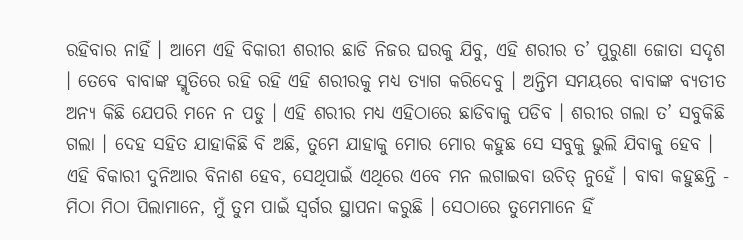ରହିବାର ନାହିଁ । ଆମେ ଏହି ବିକାରୀ ଶରୀର ଛାଡି ନିଜର ଘରକୁ ଯିବୁ, ଏହି ଶରୀର ତ’ ପୁରୁଣା ଜୋତା ସଦୃଶ । ତେବେ ବାବାଙ୍କ ସ୍ମୃତିରେ ରହି ରହି ଏହି ଶରୀରକୁ ମଧ୍ୟ ତ୍ୟାଗ କରିଦେବୁ । ଅନ୍ତିମ ସମୟରେ ବାବାଙ୍କ ବ୍ୟତୀତ ଅନ୍ୟ କିଛି ଯେପରି ମନେ ନ ପଡୁ । ଏହି ଶରୀର ମଧ୍ୟ ଏହିଠାରେ ଛାଡିବାକୁ ପଡିବ । ଶରୀର ଗଲା ତ’ ସବୁକିଛି ଗଲା । ଦେହ ସହିତ ଯାହାକିଛି ବି ଅଛି, ତୁମେ ଯାହାକୁ ମୋର ମୋର କହୁଛ ସେ ସବୁକୁ ଭୁଲି ଯିବାକୁ ହେବ । ଏହି ବିକାରୀ ଦୁନିଆର ବିନାଶ ହେବ, ସେଥିପାଇଁ ଏଥିରେ ଏବେ ମନ ଲଗାଇବା ଉଚିତ୍ ନୁହେଁ । ବାବା କହୁଛନ୍ତି - ମିଠା ମିଠା ପିଲାମାନେ, ମୁଁ ତୁମ ପାଇଁ ସ୍ୱର୍ଗର ସ୍ଥାପନା କରୁଛି । ସେଠାରେ ତୁମେମାନେ ହିଁ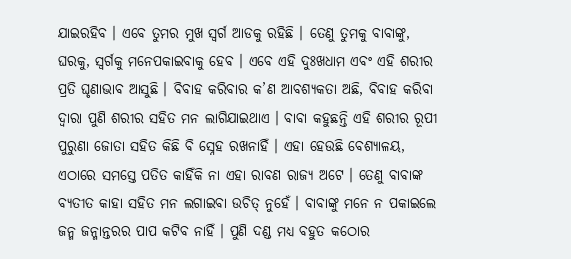ଯାଇରହିବ । ଏବେ ତୁମର ମୁଖ ସ୍ୱର୍ଗ ଆଡକୁ ରହିଛି । ତେଣୁ ତୁମକୁ ବାବାଙ୍କୁ, ଘରକୁ, ସ୍ୱର୍ଗକୁ ମନେପକାଇବାକୁ ହେବ । ଏବେ ଏହି ଦୁଃଖଧାମ ଏବଂ ଏହି ଶରୀର ପ୍ରତି ଘୃଣାଭାବ ଆସୁଛି । ବିବାହ କରିବାର କ’ଣ ଆବଶ୍ୟକତା ଅଛି, ବିବାହ କରିବା ଦ୍ୱାରା ପୁଣି ଶରୀର ସହିତ ମନ ଲାଗିଯାଇଥାଏ । ବାବା କହୁଛନ୍ତି ଏହି ଶରୀର ରୂପୀ ପୁରୁଣା ଜୋତା ସହିତ କିଛି ବି ସ୍ନେହ ରଖନାହିଁ । ଏହା ହେଉଛି ବେଶ୍ୟାଳୟ, ଏଠାରେ ସମସ୍ତେ ପତିତ କାହିଁକି ନା ଏହା ରାବଣ ରାଜ୍ୟ ଅଟେ । ତେଣୁ ବାବାଙ୍କ ବ୍ୟତୀତ କାହା ସହିତ ମନ ଲଗାଇବା ଉଚିତ୍ ନୁହେଁ । ବାବାଙ୍କୁ ମନେ ନ ପକାଇଲେ ଜନ୍ମ ଜନ୍ମାନ୍ତରର ପାପ କଟିବ ନାହିଁ । ପୁଣି ଦଣ୍ଡ ମଧ୍ୟ ବହୁତ କଠୋର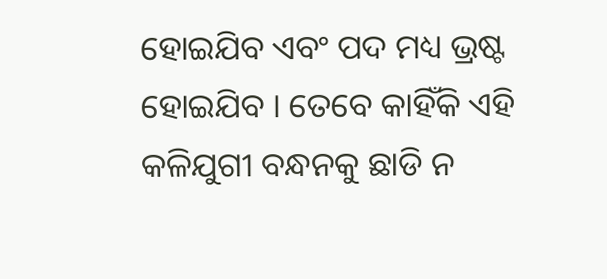ହୋଇଯିବ ଏବଂ ପଦ ମଧ୍ୟ ଭ୍ରଷ୍ଟ ହୋଇଯିବ । ତେବେ କାହିଁକି ଏହି କଳିଯୁଗୀ ବନ୍ଧନକୁ ଛାଡି ନ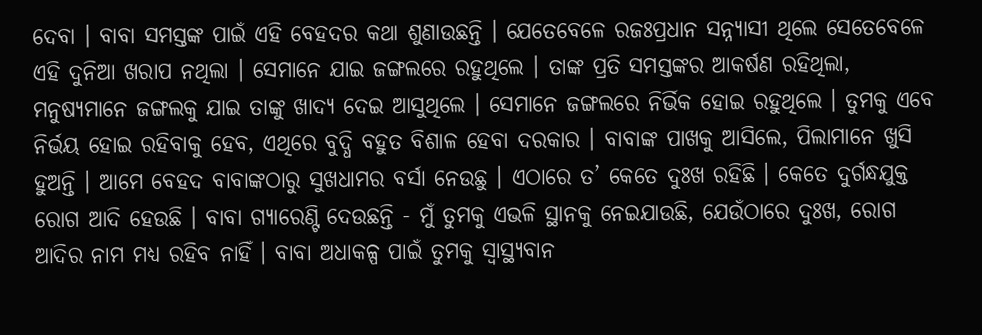ଦେବା । ବାବା ସମସ୍ତଙ୍କ ପାଇଁ ଏହି ବେହଦର କଥା ଶୁଣାଉଛନ୍ତି । ଯେତେବେଳେ ରଜଃପ୍ରଧାନ ସନ୍ନ୍ୟାସୀ ଥିଲେ ସେତେବେଳେ ଏହି ଦୁନିଆ ଖରାପ ନଥିଲା । ସେମାନେ ଯାଇ ଜଙ୍ଗଲରେ ରହୁଥିଲେ । ତାଙ୍କ ପ୍ରତି ସମସ୍ତଙ୍କର ଆକର୍ଷଣ ରହିଥିଲା, ମନୁଷ୍ୟମାନେ ଜଙ୍ଗଲକୁ ଯାଇ ତାଙ୍କୁ ଖାଦ୍ୟ ଦେଇ ଆସୁଥିଲେ । ସେମାନେ ଜଙ୍ଗଲରେ ନିର୍ଭିକ ହୋଇ ରହୁଥିଲେ । ତୁମକୁ ଏବେ ନିର୍ଭୟ ହୋଇ ରହିବାକୁ ହେବ, ଏଥିରେ ବୁଦ୍ଧି ବହୁତ ବିଶାଳ ହେବା ଦରକାର । ବାବାଙ୍କ ପାଖକୁ ଆସିଲେ, ପିଲାମାନେ ଖୁସି ହୁଅନ୍ତି । ଆମେ ବେହଦ ବାବାଙ୍କଠାରୁ ସୁଖଧାମର ବର୍ସା ନେଉଛୁ । ଏଠାରେ ତ’ କେତେ ଦୁଃଖ ରହିଛି । କେତେ ଦୁର୍ଗନ୍ଧଯୁକ୍ତ ରୋଗ ଆଦି ହେଉଛି । ବାବା ଗ୍ୟାରେଣ୍ଟି ଦେଉଛନ୍ତି - ମୁଁ ତୁମକୁ ଏଭଳି ସ୍ଥାନକୁ ନେଇଯାଉଛି, ଯେଉଁଠାରେ ଦୁଃଖ, ରୋଗ ଆଦିର ନାମ ମଧ୍ୟ ରହିବ ନାହିଁ । ବାବା ଅଧାକଳ୍ପ ପାଇଁ ତୁମକୁ ସ୍ୱାସ୍ଥ୍ୟବାନ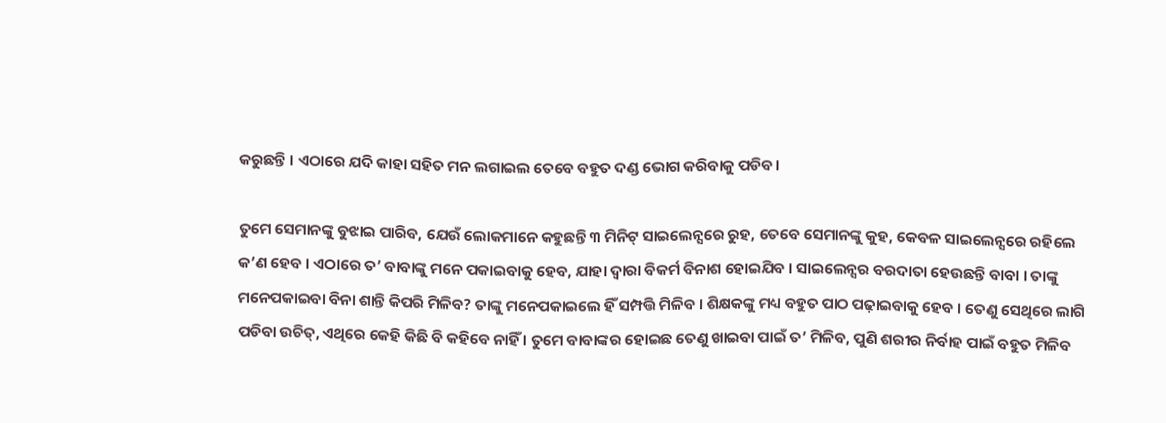କରୁଛନ୍ତି । ଏଠାରେ ଯଦି କାହା ସହିତ ମନ ଲଗାଇଲ ତେବେ ବହୁତ ଦଣ୍ଡ ଭୋଗ କରିବାକୁ ପଡିବ।

ତୁମେ ସେମାନଙ୍କୁ ବୁଝାଇ ପାରିବ, ଯେଉଁ ଲୋକମାନେ କହୁଛନ୍ତି ୩ ମିନିଟ୍ ସାଇଲେନ୍ସରେ ରୁହ, ତେବେ ସେମାନଙ୍କୁ କୁହ, କେବଳ ସାଇଲେନ୍ସରେ ରହିଲେ କ’ଣ ହେବ । ଏଠାରେ ତ’ ବାବାଙ୍କୁ ମନେ ପକାଇବାକୁ ହେବ, ଯାହା ଦ୍ୱାରା ବିକର୍ମ ବିନାଶ ହୋଇଯିବ । ସାଇଲେନ୍ସର ବରଦାତା ହେଉଛନ୍ତି ବାବା । ତାଙ୍କୁ ମନେପକାଇବା ବିନା ଶାନ୍ତି କିପରି ମିଳିବ? ତାଙ୍କୁ ମନେପକାଇଲେ ହିଁ ସମ୍ପତ୍ତି ମିଳିବ । ଶିକ୍ଷକଙ୍କୁ ମଧ୍ୟ ବହୁତ ପାଠ ପଢ଼ାଇବାକୁ ହେବ । ତେଣୁ ସେଥିରେ ଲାଗି ପଡିବା ଉଚିତ୍‌, ଏଥିରେ କେହି କିଛି ବି କହିବେ ନାହିଁ । ତୁମେ ବାବାଙ୍କର ହୋଇଛ ତେଣୁ ଖାଇବା ପାଇଁ ତ’ ମିଳିବ, ପୁଣି ଶରୀର ନିର୍ବାହ ପାଇଁ ବହୁତ ମିଳିବ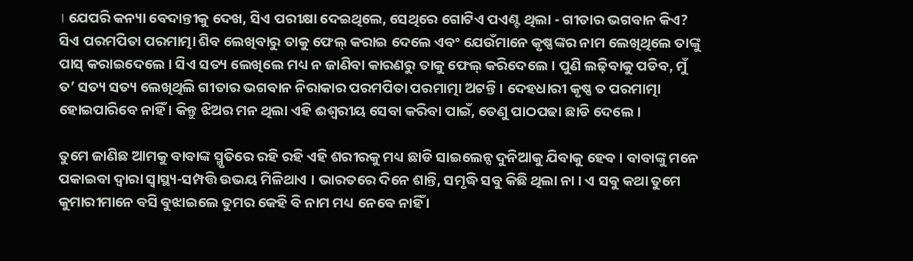। ଯେପରି କନ୍ୟା ବେଦାନ୍ତୀକୁ ଦେଖ, ସିଏ ପରୀକ୍ଷା ଦେଇଥିଲେ, ସେଥିରେ ଗୋଟିଏ ପଏଣ୍ଟ ଥିଲା - ଗୀତାର ଭଗବାନ କିଏ? ସିଏ ପରମପିତା ପରମାତ୍ମା ଶିବ ଲେଖିବାରୁ ତାକୁ ଫେଲ୍ କରାଇ ଦେଲେ ଏବଂ ଯେଉଁମାନେ କୃଷ୍ଣଙ୍କର ନାମ ଲେଖିଥିଲେ ତାଙ୍କୁ ପାସ୍ କରାଇଦେଲେ । ସିଏ ସତ୍ୟ ଲେଖିଲେ ମଧ୍ୟ ନ ଜାଣିବା କାରଣରୁ ତାକୁ ଫେଲ୍ କରିଦେଲେ । ପୁଣି ଲଢ଼ିବାକୁ ପଡିବ, ମୁଁ ତ’ ସତ୍ୟ ସତ୍ୟ ଲେଖିଥିଲି ଗୀତାର ଭଗବାନ ନିରାକାର ପରମପିତା ପରମାତ୍ମା ଅଟନ୍ତି । ଦେହଧାରୀ କୃଷ୍ଣ ତ ପରମାତ୍ମା ହୋଇପାରିବେ ନାହିଁ । କିନ୍ତୁ ଝିଅର ମନ ଥିଲା ଏହି ଈଶ୍ୱରୀୟ ସେବା କରିବା ପାଇଁ, ତେଣୁ ପାଠପଢା ଛାଡି ଦେଲେ ।

ତୁମେ ଜାଣିଛ ଆମକୁ ବାବାଙ୍କ ସ୍ମୃତିରେ ରହି ରହି ଏହି ଶରୀରକୁ ମଧ୍ୟ ଛାଡି ସାଇଲେନ୍ସ ଦୁନିଆକୁ ଯିବାକୁ ହେବ । ବାବାଙ୍କୁ ମନେ ପକାଇବା ଦ୍ୱାରା ସ୍ୱାସ୍ଥ୍ୟ-ସମ୍ପତ୍ତି ଉଭୟ ମିଳିଥାଏ । ଭାରତରେ ଦିନେ ଶାନ୍ତି, ସମୃଦ୍ଧି ସବୁ କିଛି ଥିଲା ନା । ଏ ସବୁ କଥା ତୁମେ କୁମାରୀମାନେ ବସି ବୁଝାଇଲେ ତୁମର କେହି ବି ନାମ ମଧ୍ୟ ନେବେ ନାହିଁ ।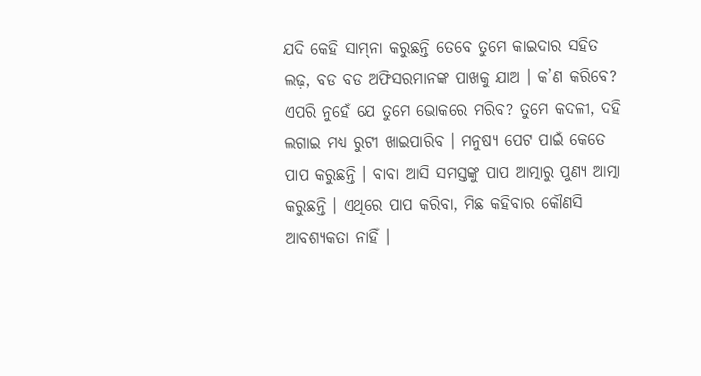ଯଦି କେହି ସାମ୍‌ନା କରୁଛନ୍ତି ତେବେ ତୁମେ କାଇଦାର ସହିତ ଲଢ଼, ବଡ ବଡ ଅଫିସରମାନଙ୍କ ପାଖକୁ ଯାଅ । କ’ଣ କରିବେ? ଏପରି ନୁହେଁ ଯେ ତୁମେ ଭୋକରେ ମରିବ? ତୁମେ କଦଳୀ, ଦହି ଲଗାଇ ମଧ୍ୟ ରୁଟୀ ଖାଇପାରିବ । ମନୁଷ୍ୟ ପେଟ ପାଇଁ କେତେ ପାପ କରୁଛନ୍ତି । ବାବା ଆସି ସମସ୍ତଙ୍କୁ ପାପ ଆତ୍ମାରୁ ପୁଣ୍ୟ ଆତ୍ମା କରୁଛନ୍ତି । ଏଥିରେ ପାପ କରିବା, ମିଛ କହିବାର କୌଣସି ଆବଶ୍ୟକତା ନାହିଁ ।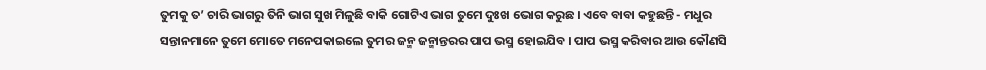ତୁମକୁ ତ’ ଚାରି ଭାଗରୁ ତିନି ଭାଗ ସୁଖ ମିଳୁଛି ବାକି ଗୋଟିଏ ଭାଗ ତୁମେ ଦୁଃଖ ଭୋଗ କରୁଛ । ଏବେ ବାବା କହୁଛନ୍ତି - ମଧୁର ସନ୍ତାନମାନେ ତୁମେ ମୋତେ ମନେପକାଇଲେ ତୁମର ଜନ୍ମ ଜନ୍ମାନ୍ତରର ପାପ ଭସ୍ମ ହୋଇଯିବ । ପାପ ଭସ୍ମ କରିବାର ଆଉ କୌଣସି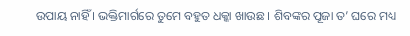ଉପାୟ ନାହିଁ । ଭକ୍ତିମାର୍ଗରେ ତୁମେ ବହୁତ ଧକ୍କା ଖାଉଛ । ଶିବଙ୍କର ପୂଜା ତ’ ଘରେ ମଧ୍ୟ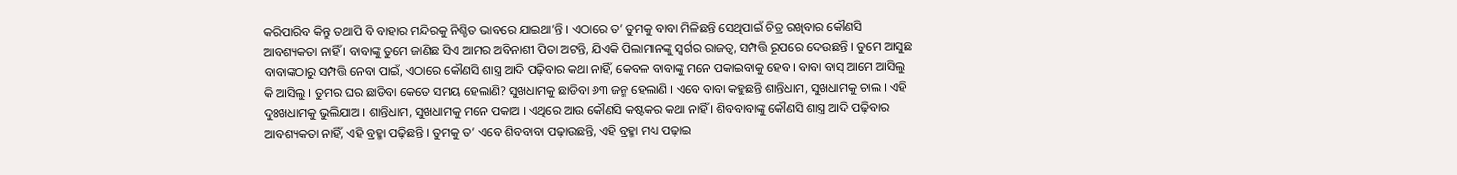କରିପାରିବ କିନ୍ତୁ ତଥାପି ବି ବାହାର ମନ୍ଦିରକୁ ନିଶ୍ଚିତ ଭାବରେ ଯାଇଥା’ନ୍ତି । ଏଠାରେ ତ’ ତୁମକୁ ବାବା ମିଳିଛନ୍ତି ସେଥିପାଇଁ ଚିତ୍ର ରଖିବାର କୌଣସି ଆବଶ୍ୟକତା ନାହିଁ । ବାବାଙ୍କୁ ତୁମେ ଜାଣିଛ ସିଏ ଆମର ଅବିନାଶୀ ପିତା ଅଟନ୍ତି, ଯିଏକି ପିଲାମାନଙ୍କୁ ସ୍ୱର୍ଗର ରାଜତ୍ୱ, ସମ୍ପତ୍ତି ରୂପରେ ଦେଉଛନ୍ତି । ତୁମେ ଆସୁଛ ବାବାଙ୍କଠାରୁ ସମ୍ପତ୍ତି ନେବା ପାଇଁ, ଏଠାରେ କୌଣସି ଶାସ୍ତ୍ର ଆଦି ପଢ଼ିବାର କଥା ନାହିଁ, କେବଳ ବାବାଙ୍କୁ ମନେ ପକାଇବାକୁ ହେବ । ବାବା ବାସ୍ ଆମେ ଆସିଲୁ କି ଆସିଲୁ । ତୁମର ଘର ଛାଡିବା କେତେ ସମୟ ହେଲାଣି? ସୁଖଧାମକୁ ଛାଡିବା ୬୩ ଜନ୍ମ ହେଲାଣି । ଏବେ ବାବା କହୁଛନ୍ତି ଶାନ୍ତିଧାମ, ସୁଖଧାମକୁ ଚାଲ । ଏହି ଦୁଃଖଧାମକୁ ଭୁଲିଯାଅ । ଶାନ୍ତିଧାମ, ସୁଖଧାମକୁ ମନେ ପକାଅ । ଏଥିରେ ଆଉ କୌଣସି କଷ୍ଟକର କଥା ନାହିଁ । ଶିବବାବାଙ୍କୁ କୌଣସି ଶାସ୍ତ୍ର ଆଦି ପଢ଼ିବାର ଆବଶ୍ୟକତା ନାହିଁ, ଏହି ବ୍ରହ୍ମା ପଢ଼ିଛନ୍ତି । ତୁମକୁ ତ’ ଏବେ ଶିବବାବା ପଢ଼ାଉଛନ୍ତି, ଏହି ବ୍ରହ୍ମା ମଧ୍ୟ ପଢ଼ାଇ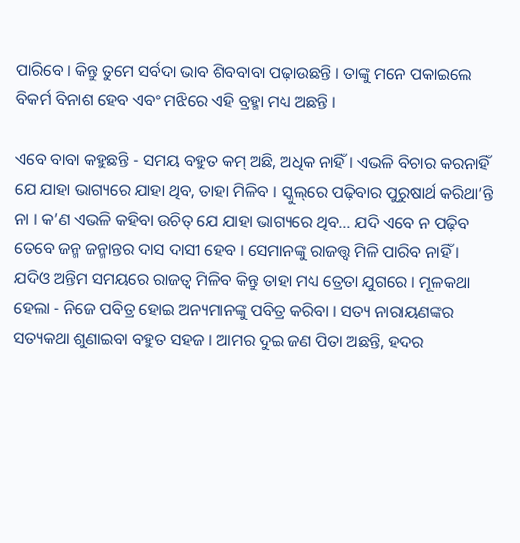ପାରିବେ । କିନ୍ତୁ ତୁମେ ସର୍ବଦା ଭାବ ଶିବବାବା ପଢ଼ାଉଛନ୍ତି । ତାଙ୍କୁ ମନେ ପକାଇଲେ ବିକର୍ମ ବିନାଶ ହେବ ଏବଂ ମଝିରେ ଏହି ବ୍ରହ୍ମା ମଧ୍ୟ ଅଛନ୍ତି ।

ଏବେ ବାବା କହୁଛନ୍ତି - ସମୟ ବହୁତ କମ୍ ଅଛି, ଅଧିକ ନାହିଁ । ଏଭଳି ବିଚାର କରନାହିଁ ଯେ ଯାହା ଭାଗ୍ୟରେ ଯାହା ଥିବ, ତାହା ମିଳିବ । ସ୍କୁଲ୍‌ରେ ପଢ଼ିବାର ପୁରୁଷାର୍ଥ କରିଥା’ନ୍ତି ନା । କ’ଣ ଏଭଳି କହିବା ଉଚିତ୍ ଯେ ଯାହା ଭାଗ୍ୟରେ ଥିବ... ଯଦି ଏବେ ନ ପଢ଼ିବ ତେବେ ଜନ୍ମ ଜନ୍ମାନ୍ତର ଦାସ ଦାସୀ ହେବ । ସେମାନଙ୍କୁ ରାଜତ୍ତ୍ୱ ମିଳି ପାରିବ ନାହିଁ । ଯଦିଓ ଅନ୍ତିମ ସମୟରେ ରାଜତ୍ୱ ମିଳିବ କିନ୍ତୁ ତାହା ମଧ୍ୟ ତ୍ରେତା ଯୁଗରେ । ମୂଳକଥା ହେଲା - ନିଜେ ପବିତ୍ର ହୋଇ ଅନ୍ୟମାନଙ୍କୁ ପବିତ୍ର କରିବା । ସତ୍ୟ ନାରାୟଣଙ୍କର ସତ୍ୟକଥା ଶୁଣାଇବା ବହୁତ ସହଜ । ଆମର ଦୁଇ ଜଣ ପିତା ଅଛନ୍ତି, ହଦର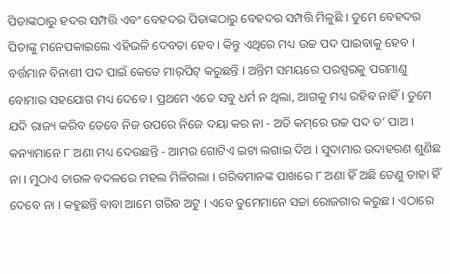ପିତାଙ୍କଠାରୁ ହଦର ସମ୍ପତ୍ତି ଏବଂ ବେହଦର ପିତାଙ୍କଠାରୁ ବେହଦର ସମ୍ପତ୍ତି ମିଳୁଛି । ତୁମେ ବେହଦର ପିତାଙ୍କୁ ମନେପକାଇଲେ ଏହିଭଳି ଦେବତା ହେବ । କିନ୍ତୁ ଏଥିରେ ମଧ୍ୟ ଉଚ୍ଚ ପଦ ପାଇବାକୁ ହେବ । ବର୍ତ୍ତମାନ ବିନାଶୀ ପଦ ପାଇଁ କେତେ ମାର୍‌ପିଟ୍ କରୁଛନ୍ତି । ଅନ୍ତିମ ସମୟରେ ପରସ୍ପରକୁ ପରମାଣୁ ବୋମାର ସହଯୋଗ ମଧ୍ୟ ଦେବେ । ପ୍ରଥମେ ଏତେ ସବୁ ଧର୍ମ ନ ଥିଲା, ଆଗକୁ ମଧ୍ୟ ରହିବ ନାହିଁ । ତୁମେ ଯଦି ରାଜ୍ୟ କରିବ ତେବେ ନିଜ ଉପରେ ନିଜେ ଦୟା କର ନା - ଅତି କମ୍‌ରେ ଉଚ୍ଚ ପଦ ତ’ ପାଅ । କନ୍ୟାମାନେ ୮ ଅଣା ମଧ୍ୟ ଦେଉଛନ୍ତି - ଆମର ଗୋଟିଏ ଇଟା ଲଗାଇ ଦିଅ । ସୁଦାମାର ଉଦାହରଣ ଶୁଣିଛ ନା । ମୁଠାଏ ଚାଉଳ ବଦଳରେ ମହଲ ମିଳିଗଲା । ଗରିବମାନଙ୍କ ପାଖରେ ୮ ଅଣା ହିଁ ଅଛି ତେଣୁ ତାହା ହିଁ ଦେବେ ନା । କହୁଛନ୍ତି ବାବା ଆମେ ଗରିବ ଅଟୁ । ଏବେ ତୁମେମାନେ ସଚ୍ଚା ରୋଜଗାର କରୁଛ । ଏଠାରେ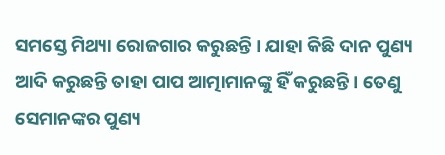ସମସ୍ତେ ମିଥ୍ୟା ରୋଜଗାର କରୁଛନ୍ତି । ଯାହା କିଛି ଦାନ ପୁଣ୍ୟ ଆଦି କରୁଛନ୍ତି ତାହା ପାପ ଆତ୍ମାମାନଙ୍କୁ ହିଁ କରୁଛନ୍ତି । ତେଣୁ ସେମାନଙ୍କର ପୁଣ୍ୟ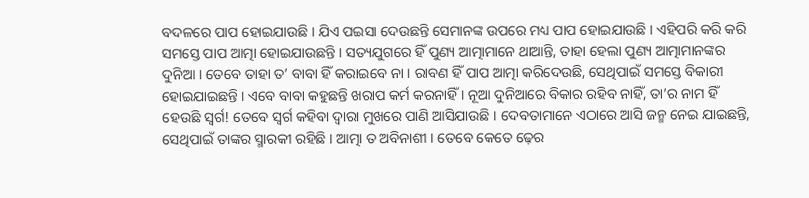ବଦଳରେ ପାପ ହୋଇଯାଉଛି । ଯିଏ ପଇସା ଦେଉଛନ୍ତି ସେମାନଙ୍କ ଉପରେ ମଧ୍ୟ ପାପ ହୋଇଯାଉଛି । ଏହିପରି କରି କରି ସମସ୍ତେ ପାପ ଆତ୍ମା ହୋଇଯାଉଛନ୍ତି । ସତ୍ୟଯୁଗରେ ହିଁ ପୁଣ୍ୟ ଆତ୍ମାମାନେ ଥାଆନ୍ତି, ତାହା ହେଲା ପୁଣ୍ୟ ଆତ୍ମାମାନଙ୍କର ଦୁନିଆ । ତେବେ ତାହା ତ’ ବାବା ହିଁ କରାଇବେ ନା । ରାବଣ ହିଁ ପାପ ଆତ୍ମା କରିଦେଉଛି, ସେଥିପାଇଁ ସମସ୍ତେ ବିକାରୀ ହୋଇଯାଇଛନ୍ତି । ଏବେ ବାବା କହୁଛନ୍ତି ଖରାପ କର୍ମ କରନାହିଁ । ନୂଆ ଦୁନିଆରେ ବିକାର ରହିବ ନାହିଁ, ତା’ର ନାମ ହିଁ ହେଉଛି ସ୍ୱର୍ଗ! ତେବେ ସ୍ୱର୍ଗ କହିବା ଦ୍ୱାରା ମୁଖରେ ପାଣି ଆସିଯାଉଛି । ଦେବତାମାନେ ଏଠାରେ ଆସି ଜନ୍ମ ନେଇ ଯାଇଛନ୍ତି, ସେଥିପାଇଁ ତାଙ୍କର ସ୍ମାରକୀ ରହିଛି । ଆତ୍ମା ତ ଅବିନାଶୀ । ତେବେ କେତେ ଢ଼େର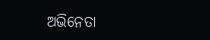ଅଭିନେତା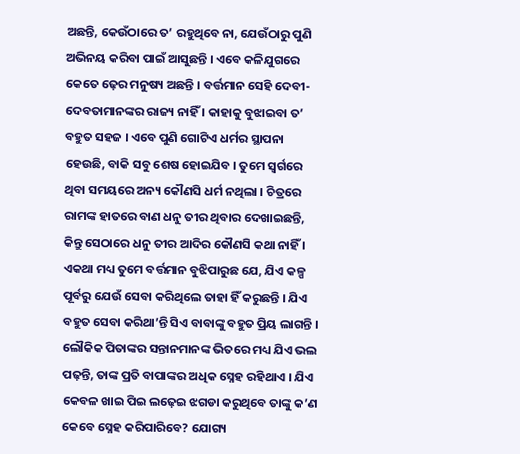ଅଛନ୍ତି, କେଉଁଠାରେ ତ’ ରହୁଥିବେ ନା, ଯେଉଁଠାରୁ ପୁଣି ଅଭିନୟ କରିବା ପାଇଁ ଆସୁଛନ୍ତି । ଏବେ କଳିଯୁଗରେ କେତେ ଢ଼େର ମନୁଷ୍ୟ ଅଛନ୍ତି । ବର୍ତ୍ତମାନ ସେହି ଦେବୀ-ଦେବତାମାନଙ୍କର ରାଜ୍ୟ ନାହିଁ । କାହାକୁ ବୁଝାଇବା ତ’ ବହୁତ ସହଜ । ଏବେ ପୁଣି ଗୋଟିଏ ଧର୍ମର ସ୍ଥାପନା ହେଉଛି, ବାକି ସବୁ ଶେଷ ହୋଇଯିବ । ତୁମେ ସ୍ୱର୍ଗରେ ଥିବା ସମୟରେ ଅନ୍ୟ କୌଣସି ଧର୍ମ ନଥିଲା । ଚିତ୍ରରେ ରାମଙ୍କ ହାତରେ ବାଣ ଧନୁ ତୀର ଥିବାର ଦେଖାଇଛନ୍ତି, କିନ୍ତୁ ସେଠାରେ ଧନୁ ତୀର ଆଦିର କୌଣସି କଥା ନାହିଁ । ଏକଥା ମଧ୍ୟ ତୁମେ ବର୍ତ୍ତମାନ ବୁଝିପାରୁଛ ଯେ, ଯିଏ କଳ୍ପ ପୂର୍ବରୁ ଯେଉଁ ସେବା କରିଥିଲେ ତାହା ହିଁ କରୁଛନ୍ତି । ଯିଏ ବହୁତ ସେବା କରିଥା’ନ୍ତି ସିଏ ବାବାଙ୍କୁ ବହୁତ ପ୍ରିୟ ଲାଗନ୍ତି । ଲୌକିକ ପିତାଙ୍କର ସନ୍ତାନମାନଙ୍କ ଭିତରେ ମଧ୍ୟ ଯିଏ ଭଲ ପଢ଼ନ୍ତି, ତାଙ୍କ ପ୍ରତି ବାପାଙ୍କର ଅଧିକ ସ୍ନେହ ରହିଥାଏ । ଯିଏ କେବଳ ଖାଇ ପିଇ ଲଢ଼େଇ ଝଗଡା କରୁଥିବେ ତାଙ୍କୁ କ’ଣ କେବେ ସ୍ନେହ କରିପାରିବେ? ଯୋଗ୍ୟ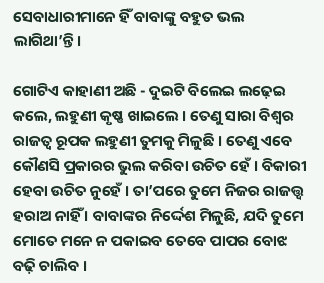ସେବାଧାରୀମାନେ ହିଁ ବାବାଙ୍କୁ ବହୁତ ଭଲ ଲାଗିଥା’ନ୍ତି ।

ଗୋଟିଏ କାହାଣୀ ଅଛି - ଦୁଇଟି ବିଲେଇ ଲଢ଼େଇ କଲେ, ଲହୁଣୀ କୃଷ୍ଣ ଖାଇଲେ । ତେଣୁ ସାରା ବିଶ୍ୱର ରାଜତ୍ୱ ରୂପକ ଲହୁଣୀ ତୁମକୁ ମିଳୁଛି । ତେଣୁ ଏବେ କୌଣସି ପ୍ରକାରର ଭୁଲ କରିବା ଉଚିତ ହେଁ । ବିକାରୀ ହେବା ଉଚିତ ନୁହେଁ । ତା’ପରେ ତୁମେ ନିଜର ରାଜତ୍ତ୍ୱ ହରାଅ ନାହିଁ । ବାବାଙ୍କର ନିର୍ଦ୍ଦେଶ ମିଳୁଛି, ଯଦି ତୁମେ ମୋତେ ମନେ ନ ପକାଇବ ତେବେ ପାପର ବୋଝ ବଢ଼ି ଚାଲିବ ।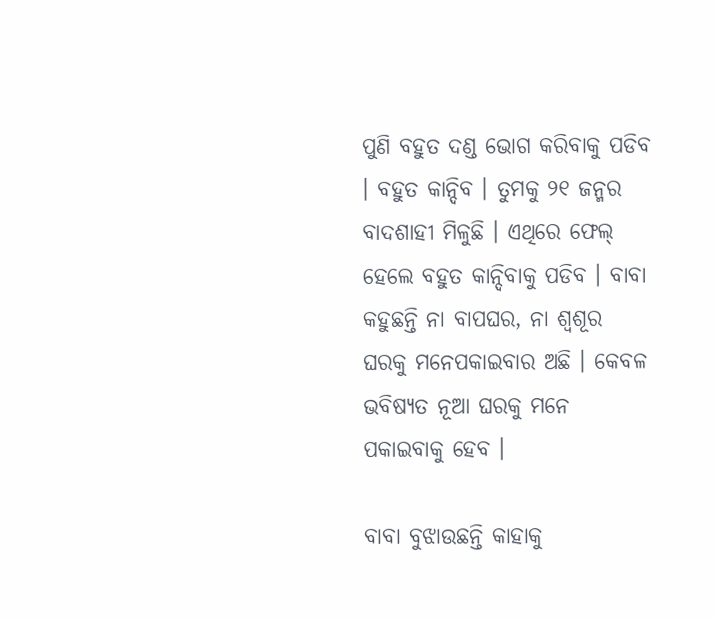ପୁଣି ବହୁତ ଦଣ୍ଡ ଭୋଗ କରିବାକୁ ପଡିବ । ବହୁତ କାନ୍ଦିବ । ତୁମକୁ ୨୧ ଜନ୍ମର ବାଦଶାହୀ ମିଳୁଛି । ଏଥିରେ ଫେଲ୍ ହେଲେ ବହୁତ କାନ୍ଦିବାକୁ ପଡିବ । ବାବା କହୁଛନ୍ତି ନା ବାପଘର, ନା ଶ୍ୱଶୂର ଘରକୁ ମନେପକାଇବାର ଅଛି । କେବଳ ଭବିଷ୍ୟତ ନୂଆ ଘରକୁ ମନେ ପକାଇବାକୁ ହେବ ।

ବାବା ବୁଝାଉଛନ୍ତି କାହାକୁ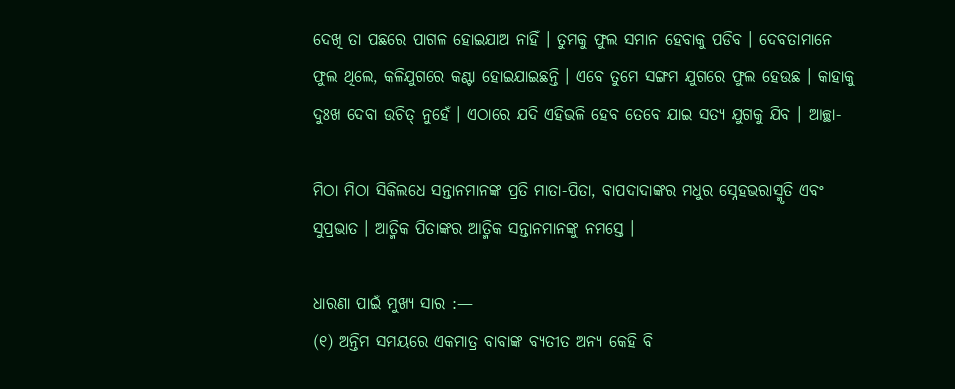ଦେଖି ତା ପଛରେ ପାଗଳ ହୋଇଯାଅ ନାହିଁ । ତୁମକୁ ଫୁଲ ସମାନ ହେବାକୁ ପଡିବ । ଦେବତାମାନେ ଫୁଲ ଥିଲେ, କଳିଯୁଗରେ କଣ୍ଟା ହୋଇଯାଇଛନ୍ତି । ଏବେ ତୁମେ ସଙ୍ଗମ ଯୁଗରେ ଫୁଲ ହେଉଛ । କାହାକୁ ଦୁଃଖ ଦେବା ଉଚିତ୍ ନୁହେଁ । ଏଠାରେ ଯଦି ଏହିଭଳି ହେବ ତେବେ ଯାଇ ସତ୍ୟ ଯୁଗକୁ ଯିବ । ଆଚ୍ଛା-

ମିଠା ମିଠା ସିକିଲଧେ ସନ୍ତାନମାନଙ୍କ ପ୍ରତି ମାତା-ପିତା, ବାପଦାଦାଙ୍କର ମଧୁର ସ୍ନେହଭରାସ୍ମୃତି ଏବଂ ସୁପ୍ରଭାତ । ଆତ୍ମିକ ପିତାଙ୍କର ଆତ୍ମିକ ସନ୍ତାନମାନଙ୍କୁ ନମସ୍ତେ ।

ଧାରଣା ପାଇଁ ମୁଖ୍ୟ ସାର :—
(୧) ଅନ୍ତିମ ସମୟରେ ଏକମାତ୍ର ବାବାଙ୍କ ବ୍ୟତୀତ ଅନ୍ୟ କେହି ବି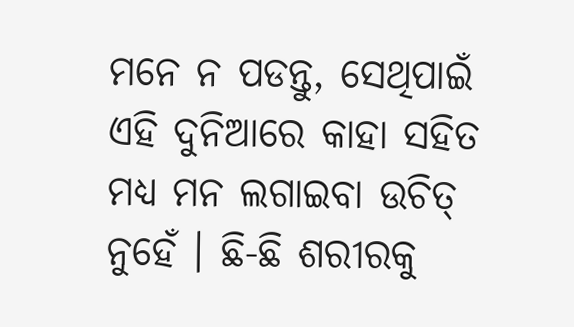ମନେ ନ ପଡନ୍ତୁ, ସେଥିପାଇଁ ଏହି ଦୁନିଆରେ କାହା ସହିତ ମଧ୍ୟ ମନ ଲଗାଇବା ଉଚିତ୍ ନୁହେଁ । ଛି-ଛି ଶରୀରକୁ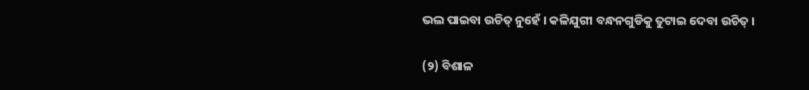ଭଲ ପାଇବା ଉଚିତ୍ ନୁହେଁ । କଳିଯୁଗୀ ବନ୍ଧନଗୁଡିକୁ ତୁଟାଇ ଦେବା ଉଚିତ୍ ।

(୨) ବିଶାଳ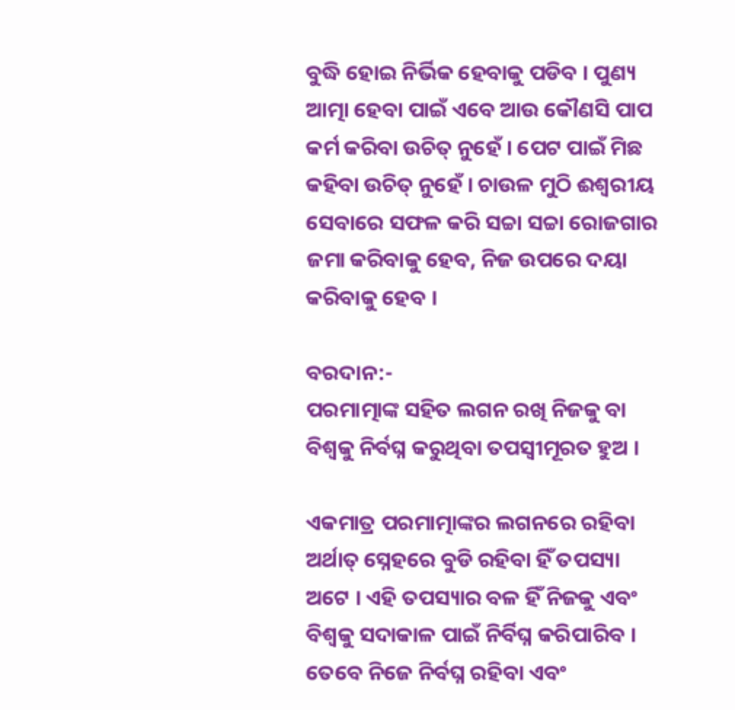ବୁଦ୍ଧି ହୋଇ ନିର୍ଭିକ ହେବାକୁ ପଡିବ । ପୁଣ୍ୟ ଆତ୍ମା ହେବା ପାଇଁ ଏବେ ଆଉ କୌଣସି ପାପ କର୍ମ କରିବା ଉଚିତ୍ ନୁହେଁ । ପେଟ ପାଇଁ ମିଛ କହିବା ଉଚିତ୍ ନୁହେଁ । ଚାଉଳ ମୁଠି ଈଶ୍ୱରୀୟ ସେବାରେ ସଫଳ କରି ସଚ୍ଚା ସଚ୍ଚା ରୋଜଗାର ଜମା କରିବାକୁ ହେବ, ନିଜ ଉପରେ ଦୟା କରିବାକୁ ହେବ ।

ବରଦାନ:-
ପରମାତ୍ମାଙ୍କ ସହିତ ଲଗନ ରଖି ନିଜକୁ ବା ବିଶ୍ୱକୁ ନିର୍ବଘ୍ନ କରୁଥିବା ତପସ୍ୱୀମୂରତ ହୁଅ ।

ଏକମାତ୍ର ପରମାତ୍ମାଙ୍କର ଲଗନରେ ରହିବା ଅର୍ଥାତ୍ ସ୍ନେହରେ ବୁଡି ରହିବା ହିଁ ତପସ୍ୟା ଅଟେ । ଏହି ତପସ୍ୟାର ବଳ ହିଁ ନିଜକୁ ଏବଂ ବିଶ୍ୱକୁ ସଦାକାଳ ପାଇଁ ନିର୍ବିଘ୍ନ କରିପାରିବ । ତେବେ ନିଜେ ନିର୍ବଘ୍ନ ରହିବା ଏବଂ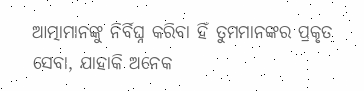ଆତ୍ମାମାନଙ୍କୁ ନିର୍ବିଘ୍ନ କରିବା ହିଁ ତୁମମାନଙ୍କର ପ୍ରକୃତ ସେବା, ଯାହାକି ଅନେକ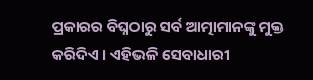ପ୍ରକାରର ବିଘ୍ନଠାରୁ ସର୍ବ ଆତ୍ମାମାନଙ୍କୁ ମୁକ୍ତ କରିଦିଏ । ଏହିଭଳି ସେବାଧାରୀ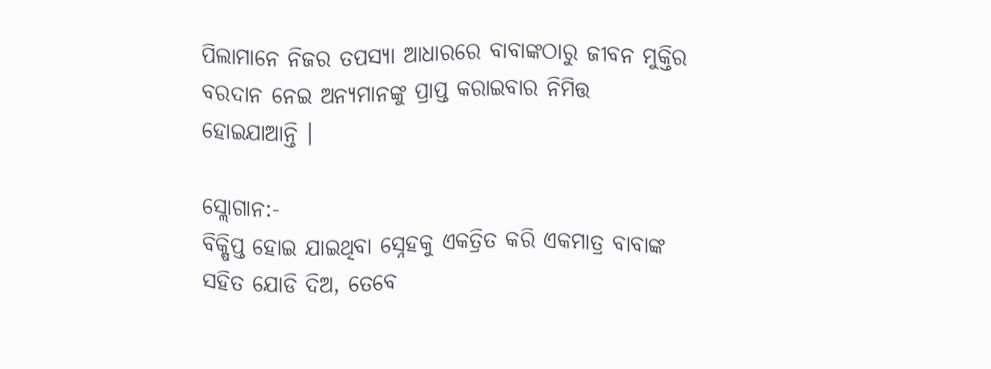ପିଲାମାନେ ନିଜର ତପସ୍ୟା ଆଧାରରେ ବାବାଙ୍କଠାରୁ ଜୀବନ ମୁକ୍ତିର ବରଦାନ ନେଇ ଅନ୍ୟମାନଙ୍କୁ ପ୍ରାପ୍ତ କରାଇବାର ନିମିତ୍ତ ହୋଇଯାଆନ୍ତି ।

ସ୍ଲୋଗାନ:-
ବିକ୍ଷିପ୍ତ ହୋଇ ଯାଇଥିବା ସ୍ନେହକୁ ଏକତ୍ରିତ କରି ଏକମାତ୍ର ବାବାଙ୍କ ସହିତ ଯୋଡି ଦିଅ, ତେବେ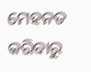ମେହନତ କରିବାରୁ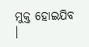ମୁକ୍ତ ହୋଇଯିବ ।